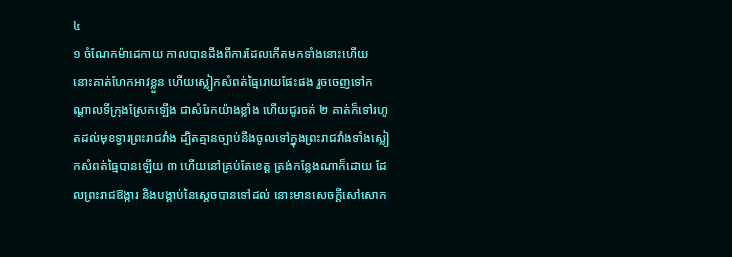៤
១ ចំណែកម៉ាដេកាយ កាលបានដឹងពីការដែលកើតមកទាំងនោះហើយ នោះគាត់ហែកអាវខ្លួន ហើយស្លៀកសំពត់ធ្មៃរោយផែះផង រួចចេញទៅកណ្តាលទីក្រុងស្រែកឡើង ជាសំរែកយ៉ាងខ្លាំង ហើយជូរចត់ ២ គាត់ក៏ទៅរហូតដល់មុខទ្វារព្រះរាជវាំង ដ្បិតគ្មានច្បាប់នឹងចូលទៅក្នុងព្រះរាជវាំងទាំងស្លៀកសំពត់ធ្មៃបានឡើយ ៣ ហើយនៅគ្រប់តែខេត្ត ត្រង់កន្លែងណាក៏ដោយ ដែលព្រះរាជឱង្ការ និងបង្គាប់នៃស្តេចបានទៅដល់ នោះមានសេចក្តីសៅសោក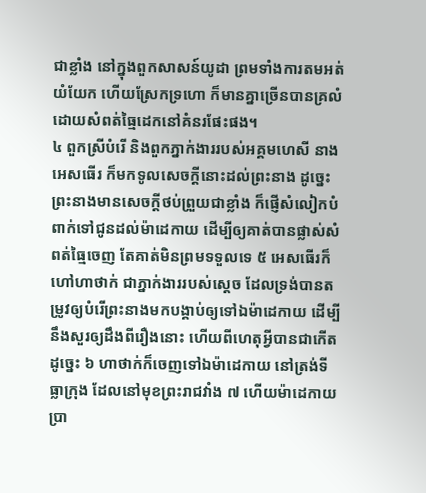ជាខ្លាំង នៅក្នុងពួកសាសន៍យូដា ព្រមទាំងការតមអត់យំយែក ហើយស្រែកទ្រហោ ក៏មានគ្នាច្រើនបានគ្រលំដោយសំពត់ធ្មៃដេកនៅគំនរផែះផង។
៤ ពួកស្រីបំរើ និងពួកភ្នាក់ងាររបស់អគ្គមហេសី នាងអេសធើរ ក៏មកទូលសេចក្តីនោះដល់ព្រះនាង ដូច្នេះ ព្រះនាងមានសេចក្តីថប់ព្រួយជាខ្លាំង ក៏ផ្ញើសំលៀកបំពាក់ទៅជូនដល់ម៉ាដេកាយ ដើម្បីឲ្យគាត់បានផ្លាស់សំពត់ធ្មៃចេញ តែគាត់មិនព្រមទទួលទេ ៥ អេសធើរក៏ហៅហាថាក់ ជាភ្នាក់ងាររបស់ស្តេច ដែលទ្រង់បានតម្រូវឲ្យបំរើព្រះនាងមកបង្គាប់ឲ្យទៅឯម៉ាដេកាយ ដើម្បីនឹងសួរឲ្យដឹងពីរឿងនោះ ហើយពីហេតុអ្វីបានជាកើតដូច្នេះ ៦ ហាថាក់ក៏ចេញទៅឯម៉ាដេកាយ នៅត្រង់ទីធ្លាក្រុង ដែលនៅមុខព្រះរាជវាំង ៧ ហើយម៉ាដេកាយប្រា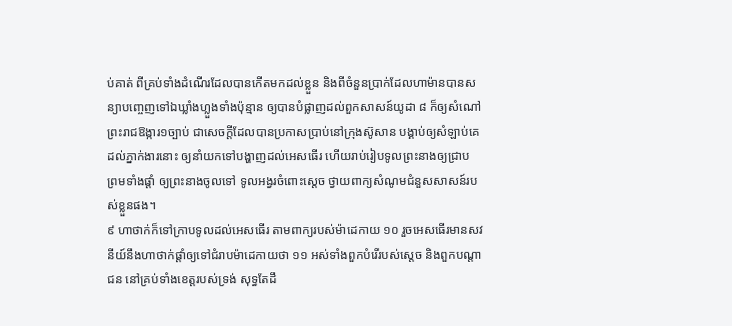ប់គាត់ ពីគ្រប់ទាំងដំណើរដែលបានកើតមកដល់ខ្លួន និងពីចំនួនប្រាក់ដែលហាម៉ានបានសន្យាបញ្ចេញទៅឯឃ្លាំងហ្លួងទាំងប៉ុន្មាន ឲ្យបានបំផ្លាញដល់ពួកសាសន៍យូដា ៨ ក៏ឲ្យសំណៅព្រះរាជឱង្ការ១ច្បាប់ ជាសេចក្តីដែលបានប្រកាសប្រាប់នៅក្រុងស៊ូសាន បង្គាប់ឲ្យសំឡាប់គេ ដល់ភ្នាក់ងារនោះ ឲ្យនាំយកទៅបង្ហាញដល់អេសធើរ ហើយរាប់រៀបទូលព្រះនាងឲ្យជ្រាប ព្រមទាំងផ្តាំ ឲ្យព្រះនាងចូលទៅ ទូលអង្វរចំពោះស្តេច ថ្វាយពាក្យសំណូមជំនួសសាសន៍របស់ខ្លួនផង។
៩ ហាថាក់ក៏ទៅក្រាបទូលដល់អេសធើរ តាមពាក្យរបស់ម៉ាដេកាយ ១០ រួចអេសធើរមានសវនីយ៍នឹងហាថាក់ផ្តាំឲ្យទៅជំរាបម៉ាដេកាយថា ១១ អស់ទាំងពួកបំរើរបស់ស្តេច និងពួកបណ្តាជន នៅគ្រប់ទាំងខេត្តរបស់ទ្រង់ សុទ្ធតែដឹ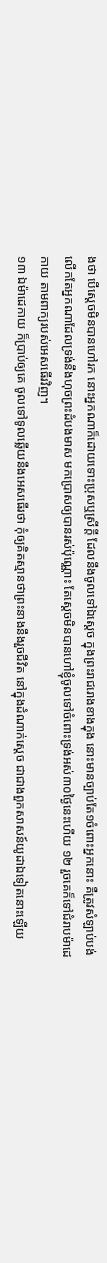ងថា បើស្តេចមិនបានហៅរក នោះអ្នកណាក៏ដោយទោះប្រុសឬស្រីក្តី ដែលនឹងចូលទៅឯស្តេច ក្នុងព្រះរាជរោងខាងក្នុង នោះមានច្បាប់តែ១ចំពោះអ្នកនោះ គឺត្រូវសំឡាប់បង់ លើកតែអ្នកណាដែលទ្រង់នឹងហុចព្រះដំបងមាស មកប្រោសឲ្យបានរស់ប៉ុណ្ណោះ តែស្តេចមិនបានហៅខ្ញុំចូលទៅចំពោះទ្រង់អស់៣០ថ្ងៃនេះហើយ ១២ រួចគេក៏ទៅជំរាបម៉ាដេកាយ តាមពាក្យរបស់អេសធើរវិញ។
១៣ ឯម៉ាដេកាយ ក៏ប្រាប់ឲ្យគេ ចូលទៅទូលឆ្លើយនឹងអេសធើរថា កុំឲ្យគិតស្មានថាព្រះនាងនឹងរួចជីវិត នៅក្នុងដំណាក់ស្តេច ជាជាងពួកសាសន៍យូដាឯទៀតនោះឡើយ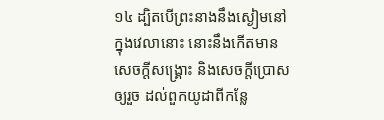១៤ ដ្បិតបើព្រះនាងនឹងស្ងៀមនៅក្នុងវេលានោះ នោះនឹងកើតមានសេចក្តីសង្គ្រោះ និងសេចក្តីប្រោសឲ្យរួច ដល់ពួកយូដាពីកន្លែ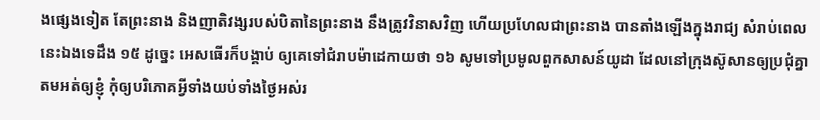ងផ្សេងទៀត តែព្រះនាង និងញាតិវង្សរបស់បិតានៃព្រះនាង នឹងត្រូវវិនាសវិញ ហើយប្រហែលជាព្រះនាង បានតាំងឡើងក្នុងរាជ្យ សំរាប់ពេលនេះឯងទេដឹង ១៥ ដូច្នេះ អេសធើរក៏បង្គាប់ ឲ្យគេទៅជំរាបម៉ាដេកាយថា ១៦ សូមទៅប្រមូលពួកសាសន៍យូដា ដែលនៅក្រុងស៊ូសានឲ្យប្រជុំគ្នាតមអត់ឲ្យខ្ញុំ កុំឲ្យបរិភោគអ្វីទាំងយប់ទាំងថ្ងៃអស់រ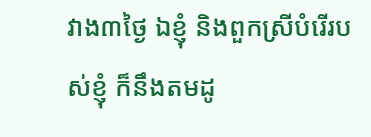វាង៣ថ្ងៃ ឯខ្ញុំ និងពួកស្រីបំរើរបស់ខ្ញុំ ក៏នឹងតមដូ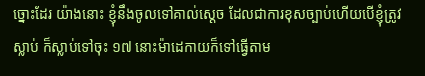ច្នោះដែរ យ៉ាងនោះ ខ្ញុំនឹងចូលទៅគាល់ស្តេច ដែលជាការខុសច្បាប់ហើយបើខ្ញុំត្រូវស្លាប់ ក៏ស្លាប់ទៅចុះ ១៧ នោះម៉ាដេកាយក៏ទៅធ្វើតាម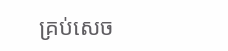គ្រប់សេច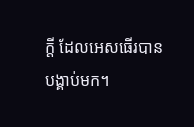ក្តី ដែលអេសធើរបានបង្គាប់មក។